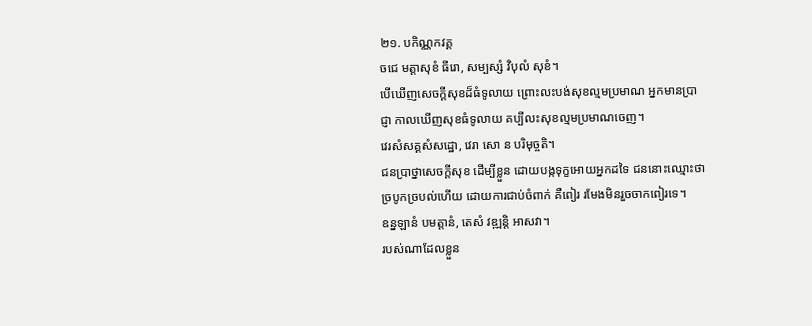២១. បកិណ្ណកវគ្គ
ចជេ មត្តាសុខំ ធីរោ, សម្បស្សំ វិបុលំ សុខំ។
បើឃើញសេចក្ដីសុខដ៏ធំទូលាយ ព្រោះលះបង់សុខល្មមប្រមាណ អ្នកមានប្រាជ្ញា កាលឃើញសុខធំទូលាយ គប្បីលះសុខល្មមប្រមាណចេញ។
វេរសំសគ្គសំសដ្ឋោ, វេរា សោ ន បរិមុច្ចតិ។
ជនប្រាថ្នាសេចក្ដីសុខ ដើម្បីខ្លួន ដោយបង្កទុក្ខអោយអ្នកដទៃ ជននោះឈ្មោះថាច្របូកច្របល់ហើយ ដោយការជាប់ចំពាក់ គឺពៀរ រមែងមិនរួចចាកពៀរទេ។
ឧន្នឡានំ បមត្តានំ, តេសំ វឌ្ឍន្តិ អាសវា។
របស់ណាដែលខ្លួន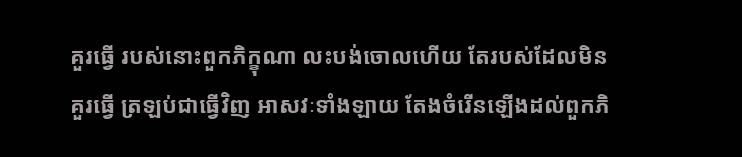គួរធ្វើ របស់នោះពួកភិក្ខុណា លះបង់ចោលហើយ តែរបស់ដែលមិនគួរធ្វើ ត្រឡប់ជាធ្វើវិញ អាសវៈទាំងឡាយ តែងចំរើនឡើងដល់ពួកភិ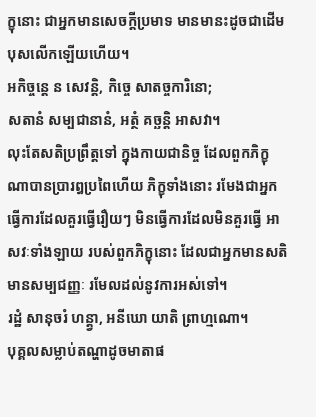ក្ខុនោះ ជាអ្នកមានសេចក្ដីប្រមាទ មានមានះដូចជាដើមបុសលើកឡើយហើយ។
អកិច្ចន្ដេ ន សេវន្តិ, កិច្ចេ សាតច្ចការិនោ;
សតានំ សម្បជានានំ, អត្ថំ គច្ឆន្តិ អាសវា។
លុះតែសតិប្រព្រឹត្តទៅ ក្នុងកាយជានិច្ច ដែលពួកភិក្ខុណាបានប្រារឰប្រពៃហើយ ភិក្ខុទាំងនោះ រមែងជាអ្នកធ្វើការដែលគួរធ្វើរឿយៗ មិនធ្វើការដែលមិនគួរធ្វើ អាសវៈទាំងឡាយ របស់ពួកភិក្ខុនោះ ដែលជាអ្នកមានសតិ មានសម្បជញ្ញៈ រមែលដល់នូវការអស់ទៅ។
រដ្ឋំ សានុចរំ ហន្ត្វា, អនីឃោ យាតិ ព្រាហ្មណោ។
បុគ្គលសម្លាប់តណ្ហាដូចមាតាផ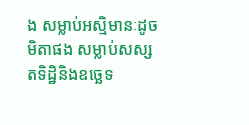ង សម្លាប់អស្មិមានៈដូចមិតាផង សម្លាប់សស្សតទិដ្ឋិនិងឧច្ឆេទ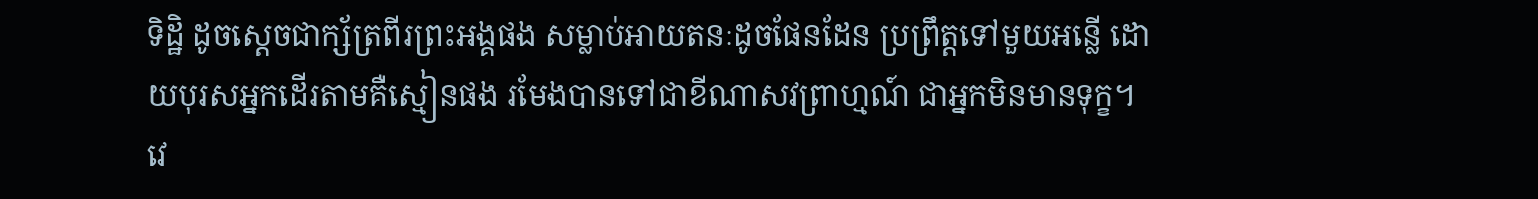ទិដ្ឋិ ដូចសេ្ដចជាក្ស័ត្រពីរព្រះអង្គផង សម្លាប់អាយតនៈដូចផែនដែន ប្រព្រឹត្តទៅមួយអន្លើ ដោយបុរសអ្នកដើរតាមគឺស្មៀនផង រមែងបានទៅជាខីណាសវព្រាហ្មណ៍ ជាអ្នកមិនមានទុក្ខ។
វេ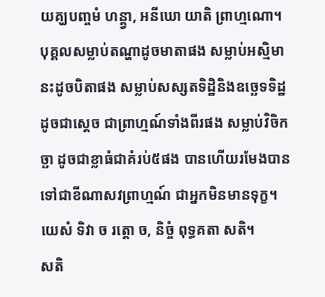យគ្ឃបញ្ចមំ ហន្ត្វា, អនីឃោ យាតិ ព្រាហ្មណោ។
បុគ្គលសម្លាប់តណ្ហាដូចមាតាផង សម្លាប់អស្មិមានះដូចបិតាផង សម្លាប់សស្សតទិដ្ឋិនិងឧច្ឆេទទិដ្ឋ ដូចជាសេ្ដច ជាព្រាហ្មណ៍ទាំងពីរផង សម្លាប់វិចិកច្ឆា ដូចជាខ្លាធំជាគំរប់៥ផង បានហើយរមែងបានទៅជាខីណាសវព្រាហ្មណ៍ ជាអ្នកមិនមានទុក្ខ។
យេសំ ទិវា ច រត្តោ ច, និច្ចំ ពុទ្ធគតា សតិ។
សតិ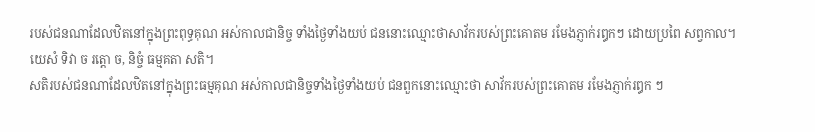របស់ជនណាដែលឋិតនៅក្នុងព្រះពុទ្ធគុណ អស់កាលជានិច្ច ទាំងថ្ងៃទាំងយប់ ជននោះឈ្មោះថាសាវ័ករបស់ព្រះគោតម រមែងភ្ញាក់រឰកៗ ដោយប្រពៃ សព្វកាល។
យេសំ ទិវា ច រត្តោ ច, និច្ចំ ធម្មគតា សតិ។
សតិរបស់ជនណាដែលឋិតនៅក្នុងព្រះធម្មគុណ អស់កាលជានិច្ចទាំងថ្ងៃទាំងយប់ ជនពួកនោះឈ្មោះថា សាវ័ករបស់ព្រះគោតម រមែងភ្ញាក់រឰក ៗ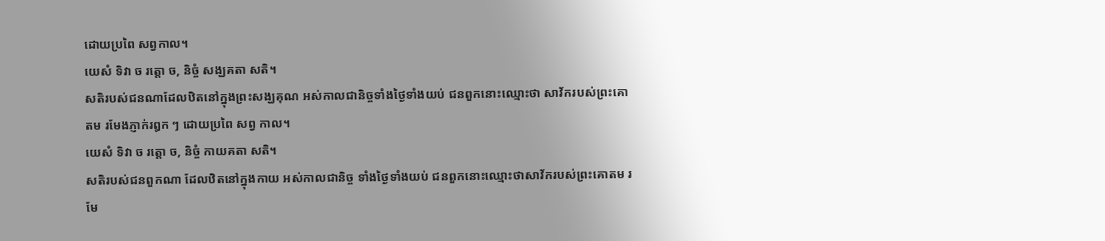ដោយប្រពៃ សព្វកាល។
យេសំ ទិវា ច រត្តោ ច, និច្ចំ សង្ឃគតា សតិ។
សតិរបស់ជនណាដែលឋិតនៅក្នុងព្រះសង្ឃគុណ អស់កាលជានិច្ចទាំងថ្ងៃទាំងយប់ ជនពួកនោះឈ្មោះថា សាវ័ករបស់ព្រះគោតម រមែងភ្ញាក់រឰក ៗ ដោយប្រពៃ សព្វ កាល។
យេសំ ទិវា ច រត្តោ ច, និច្ចំ កាយគតា សតិ។
សតិរបស់ជនពួកណា ដែលឋិតនៅក្នុងកាយ អស់កាលជានិច្ច ទាំងថ្ងៃទាំងយប់ ជនពួកនោះឈ្មោះថាសាវ័ករបស់ព្រះគោតម រមែ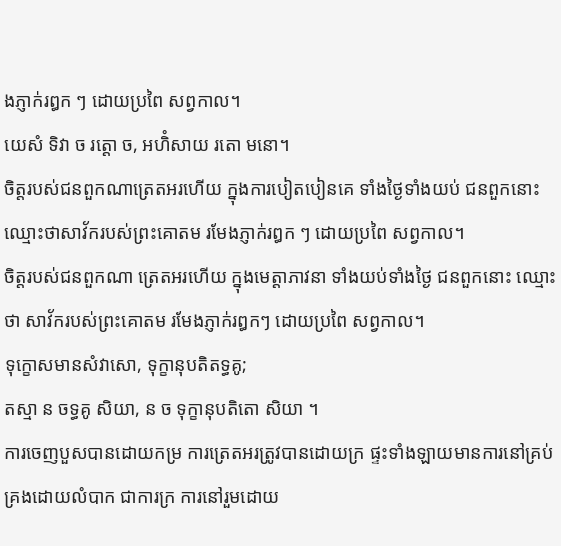ងភ្ញាក់រឰក ៗ ដោយប្រពៃ សព្វកាល។
យេសំ ទិវា ច រត្តោ ច, អហិំសាយ រតោ មនោ។
ចិត្តរបស់ជនពួកណាត្រេតអរហើយ ក្នុងការបៀតបៀនគេ ទាំងថ្ងៃទាំងយប់ ជនពួកនោះ ឈ្មោះថាសាវ័ករបស់ព្រះគោតម រមែងភ្ញាក់រឰក ៗ ដោយប្រពៃ សព្វកាល។
ចិត្តរបស់ជនពួកណា ត្រេតអរហើយ ក្នុងមេត្តាភាវនា ទាំងយប់ទាំងថ្ងៃ ជនពួកនោះ ឈ្មោះថា សាវ័ករបស់ព្រះគោតម រមែងភ្ញាក់រឰកៗ ដោយប្រពៃ សព្វកាល។
ទុក្ខោសមានសំវាសោ, ទុក្ខានុបតិតទ្ធគូ;
តស្មា ន ចទ្ធគូ សិយា, ន ច ទុក្ខានុបតិតោ សិយា ។
ការចេញបួសបានដោយកម្រ ការត្រេតអរត្រូវបានដោយក្រ ផ្ទះទាំងឡាយមានការនៅគ្រប់គ្រងដោយលំបាក ជាការក្រ ការនៅរួមដោយ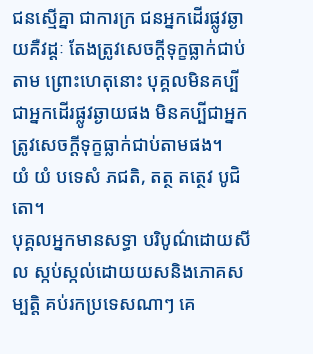ជនស្មើគ្នា ជាការក្រ ជនអ្នកដើរផ្លូវឆ្ងាយគឺវដ្ដៈ តែងត្រូវសេចក្ដីទុក្ខធ្លាក់ជាប់តាម ព្រោះហេតុនោះ បុគ្គលមិនគប្បីជាអ្នកដើរផ្លូវឆ្ងាយផង មិនគប្បីជាអ្នកត្រូវសេចក្ដីទុក្ខធ្លាក់ជាប់តាមផង។
យំ យំ បទេសំ ភជតិ, តត្ថ តត្ថេវ បូជិតោ។
បុគ្គលអ្នកមានសទ្ធា បរិបូណ៌ដោយសីល ស្កប់ស្កល់ដោយយសនិងភោគសម្បត្តិ គប់រកប្រទេសណាៗ គេ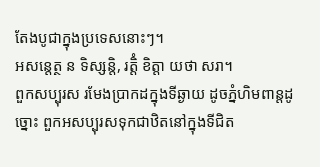តែងបូជាក្នុងប្រទេសនោះៗ។
អសន្តេត្ថ ន ទិស្សន្តិ, រត្តិំ ខិត្តា យថា សរា។
ពួកសប្បុរស រមែងប្រាកដក្នុងទីឆ្ងាយ ដូចភ្នំហិមពាន្ដដូច្នោះ ពួកអសប្បុរសទុកជាឋិតនៅក្នុងទីជិត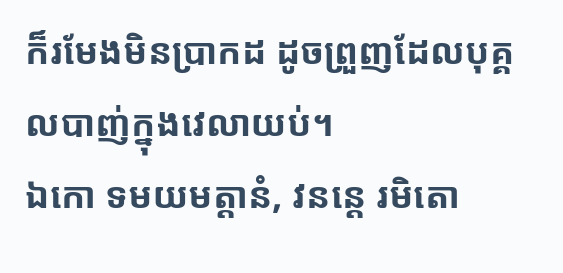ក៏រមែងមិនប្រាកដ ដូចព្រួញដែលបុគ្គលបាញ់ក្នុងវេលាយប់។
ឯកោ ទមយមត្តានំ, វនន្តេ រមិតោ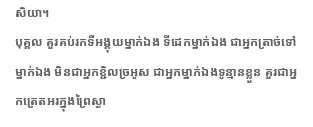សិយា។
បុគ្គល គួរគប់រកទីអង្គុយម្នាក់ឯង ទីដេកម្នាក់ឯង ជាអ្នកត្រាច់ទៅម្នាក់ឯង មិនជាអ្នកខ្ជិលច្រអូស ជាអ្នកម្នាក់ឯងទូន្មានខ្លួន គួរជាអ្នកត្រេតអរក្នុងព្រៃស្ងា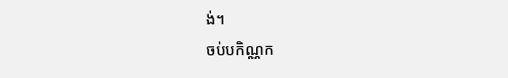ង់។
ចប់បកិណ្ណក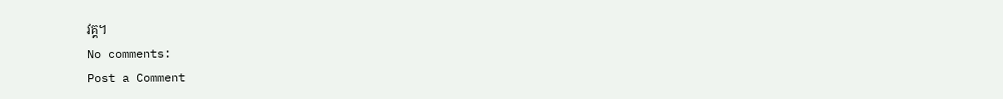វគ្គ។
No comments:
Post a Comment